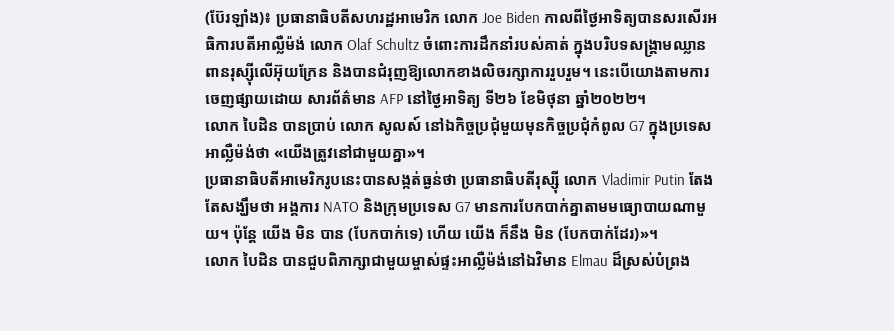(ប៊ែរឡាំង)៖ ប្រធានាធិបតីសហរដ្ឋអាមេរិក លោក Joe Biden កាលពីថ្ងៃអាទិត្យបានសរសើរអធិការបតីអាល្លឺម៉ង់ លោក Olaf Schultz ចំពោះការដឹកនាំរបស់គាត់ ក្នុងបរិបទសង្គ្រាមឈ្លានពានរុស្ស៊ីលើអ៊ុយក្រែន និងបានជំរុញឱ្យលោកខាងលិចរក្សាការរួបរួម។ នេះបើយោងតាមការចេញផ្សាយដោយ សារព័ត៌មាន AFP នៅថ្ងៃអាទិត្យ ទី២៦ ខែមិថុនា ឆ្នាំ២០២២។
លោក បៃដិន បានប្រាប់ លោក សូលស៍ នៅឯកិច្ចប្រជុំមួយមុនកិច្ចប្រជុំកំពូល G7 ក្នុងប្រទេសអាល្លឺម៉ង់ថា «យើងត្រូវនៅជាមួយគ្នា»។
ប្រធានាធិបតីអាមេរិករូបនេះបានសង្កត់ធ្ងន់ថា ប្រធានាធិបតីរុស្ស៊ី លោក Vladimir Putin តែងតែសង្ឃឹមថា អង្គការ NATO និងក្រុមប្រទេស G7 មានការបែកបាក់គ្នាតាមមធ្យោបាយណាមួយ។ ប៉ុន្តែ យើង មិន បាន (បែកបាក់ទេ) ហើយ យើង ក៏នឹង មិន (បែកបាក់ដែរ)»។
លោក បៃដិន បានជួបពិភាក្សាជាមួយម្ចាស់ផ្ទះអាល្លឺម៉ង់នៅឯវិមាន Elmau ដ៏ស្រស់បំព្រង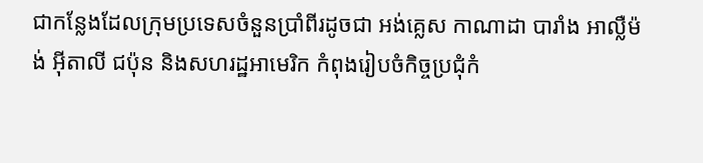ជាកន្លែងដែលក្រុមប្រទេសចំនួនប្រាំពីរដូចជា អង់គ្លេស កាណាដា បារាំង អាល្លឺម៉ង់ អ៊ីតាលី ជប៉ុន និងសហរដ្ឋអាមេរិក កំពុងរៀបចំកិច្ចប្រជុំកំ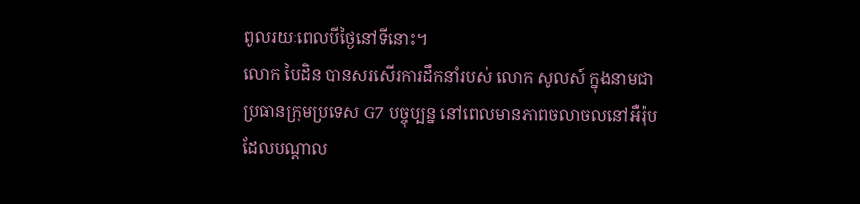ពូលរយៈពេលបីថ្ងៃនៅទីនោះ។
លោក បៃដិន បានសរសើរការដឹកនាំរបស់ លោក សូលស៍ ក្នុងនាមជាប្រធានក្រុមប្រទេស G7 បច្ចុប្បន្ន នៅពេលមានភាពចលាចលនៅអឺរ៉ុបដែលបណ្តាល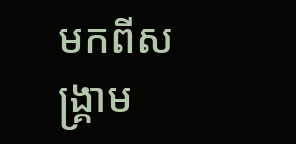មកពីសង្គ្រាម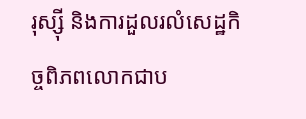រុស្ស៊ី និងការដួលរលំសេដ្ឋកិច្ចពិភពលោកជាប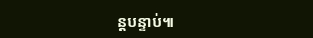ន្តបន្ទាប់៕